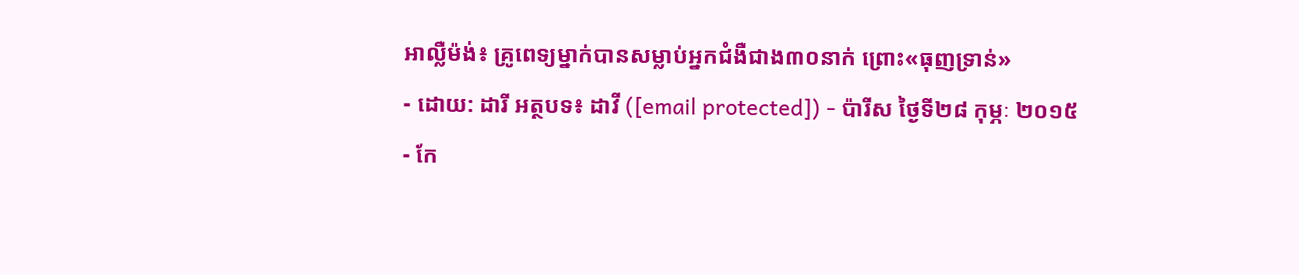អាល្លឺម៉ង់៖ គ្រូពេទ្យម្នាក់បានសម្លាប់អ្នកជំងឺជាង៣០នាក់ ព្រោះ«ធុញទ្រាន់»
- ដោយ: ដារី អត្ថបទ៖ ដាវី ([email protected]) - ប៉ារីស ថ្ងៃទី២៨ កុម្ភៈ ២០១៥
- កែ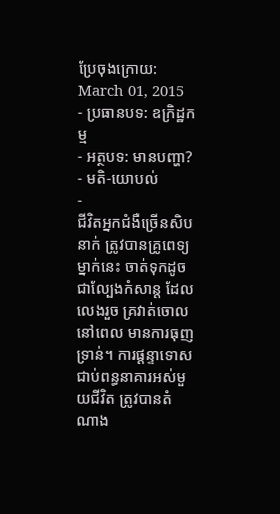ប្រែចុងក្រោយ: March 01, 2015
- ប្រធានបទ: ឧក្រិដ្ឋកម្ម
- អត្ថបទ: មានបញ្ហា?
- មតិ-យោបល់
-
ជីវិតអ្នកជំងឺច្រើនសិបនាក់ ត្រូវបានគ្រូពេទ្យម្នាក់នេះ ចាត់ទុកដូចជាល្បែងកំសាន្ដ ដែលលេងរួច គ្រវាត់ចោលនៅពេល មានការធុញទ្រាន់។ ការផ្ដន្ទាទោស ជាប់ពន្ធនាគារអស់មួយជីវិត ត្រូវបានតំណាង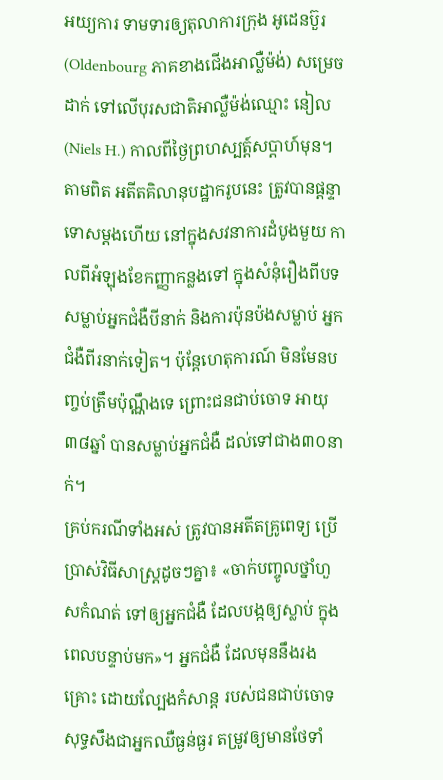អយ្យការ ទាមទារឲ្យតុលាការក្រុង អូដេនប៊ួរ (Oldenbourg ភាគខាងជើងអាល្លឺម៉ង់) សម្រេចដាក់ ទៅលើបុរសជាតិអាល្លឺម៉ង់ឈ្មោះ នៀល (Niels H.) កាលពីថ្ងៃព្រហស្បត្ត៍សប្ដាហ៍មុន។
តាមពិត អតីតគិលានុបដ្ឋាករូបនេះ ត្រូវបានផ្ដន្ទាទោសម្ដងហើយ នៅក្នុងសវនាការដំបូងមួយ កាលពីអំឡុងខែកញ្ញាកន្លងទៅ ក្នុងសំនុំរឿងពីបទសម្លាប់អ្នកជំងឺបីនាក់ និងការប៉ុនប៉ងសម្លាប់ អ្នកជំងឺពីរនាក់ទៀត។ ប៉ុន្តែហេតុការណ៍ មិនមែនបញ្ចប់ត្រឹមប៉ុណ្ណឹងទេ ព្រោះជនជាប់ចោទ អាយុ៣៨ឆ្នាំ បានសម្លាប់អ្នកជំងឺ ដល់ទៅជាង៣០នាក់។
គ្រប់ករណីទាំងអស់ ត្រូវបានអតីតគ្រូពេទ្យ ប្រើប្រាស់វិធីសាស្ត្រដូចៗគ្នា៖ «ចាក់បញ្ចូលថ្នាំហួសកំណត់ ទៅឲ្យអ្នកជំងឺ ដែលបង្កឲ្យស្លាប់ ក្នុងពេលបន្ទាប់មក»។ អ្នកជំងឺ ដែលមុននឹងរងគ្រោះ ដោយល្បែងកំសាន្ដ របស់ជនជាប់ចោទ សុទ្ធសឹងជាអ្នកឈឺធ្ងន់ធ្ងរ តម្រូវឲ្យមានថែទាំ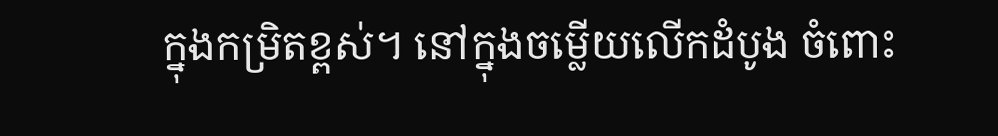ក្នុងកម្រិតខ្ពស់។ នៅក្នុងចម្លើយលើកដំបូង ចំពោះ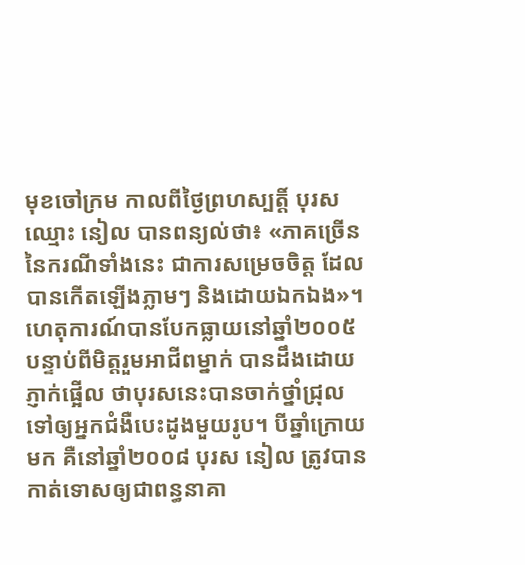មុខចៅក្រម កាលពីថ្ងៃព្រហស្បត្តិ៍ បុរសឈ្មោះ នៀល បានពន្យល់ថា៖ «ភាគច្រើននៃករណីទាំងនេះ ជាការសម្រេចចិត្ត ដែលបានកើតឡើងភ្លាមៗ និងដោយឯកឯង»។
ហេតុការណ៍បានបែកធ្លាយនៅឆ្នាំ២០០៥ បន្ទាប់ពីមិត្តរួមអាជីពម្នាក់ បានដឹងដោយភ្ញាក់ផ្អើល ថាបុរសនេះបានចាក់ថ្នាំជ្រុល ទៅឲ្យអ្នកជំងឺបេះដូងមួយរូប។ បីឆ្នាំក្រោយមក គឺនៅឆ្នាំ២០០៨ បុរស នៀល ត្រូវបានកាត់ទោសឲ្យជាពន្ធនាគា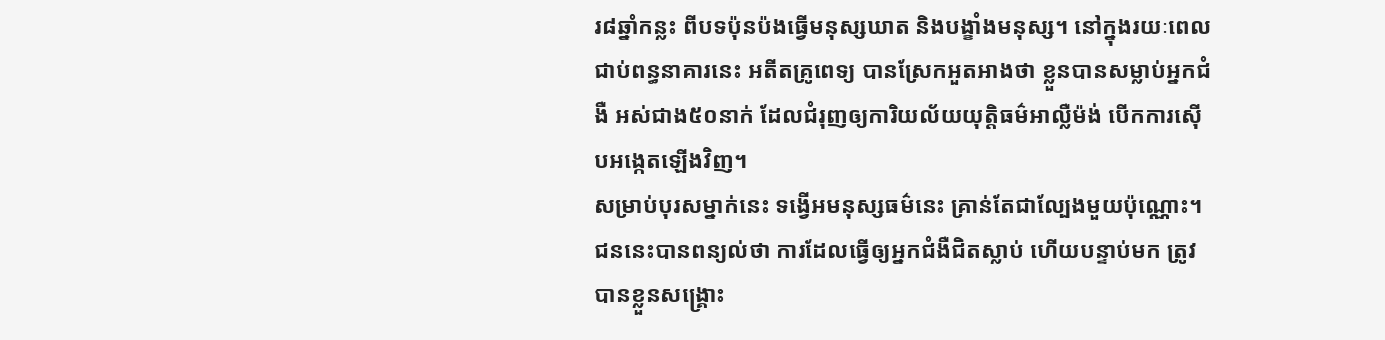រ៨ឆ្នាំកន្លះ ពីបទប៉ុនប៉ងធ្វើមនុស្សឃាត និងបង្ខាំងមនុស្ស។ នៅក្នុងរយៈពេលជាប់ពន្ធនាគារនេះ អតីតគ្រូពេទ្យ បានស្រែកអួតអាងថា ខ្លួនបានសម្លាប់អ្នកជំងឺ អស់ជាង៥០នាក់ ដែលជំរុញឲ្យការិយល័យយុត្តិធម៌អាល្លឺម៉ង់ បើកការស៊ើបអង្កេតឡើងវិញ។
សម្រាប់បុរសម្នាក់នេះ ទង្វើអមនុស្សធម៌នេះ គ្រាន់តែជាល្បែងមួយប៉ុណ្ណោះ។ ជននេះបានពន្យល់ថា ការដែលធ្វើឲ្យអ្នកជំងឺជិតស្លាប់ ហើយបន្ទាប់មក ត្រូវបានខ្លួនសង្គ្រោះ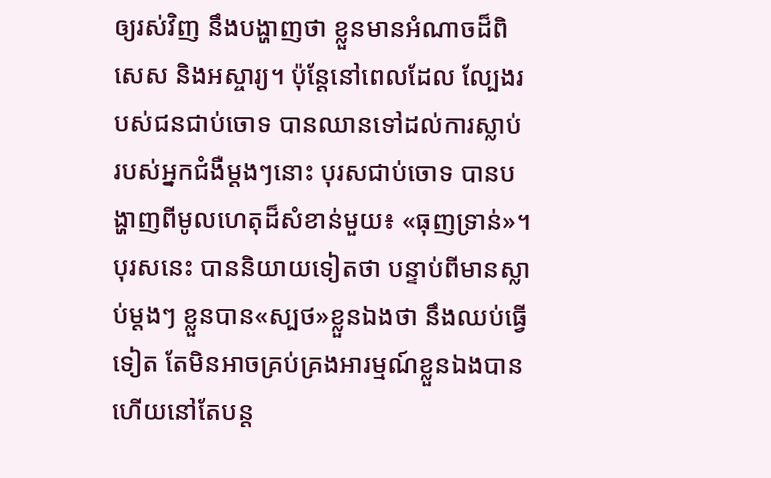ឲ្យរស់វិញ នឹងបង្ហាញថា ខ្លួនមានអំណាចដ៏ពិសេស និងអស្ចារ្យ។ ប៉ុន្តែនៅពេលដែល ល្បែងរបស់ជនជាប់ចោទ បានឈានទៅដល់ការស្លាប់ របស់អ្នកជំងឺម្ដងៗនោះ បុរសជាប់ចោទ បានបង្ហាញពីមូលហេតុដ៏សំខាន់មួយ៖ «ធុញទ្រាន់»។ បុរសនេះ បាននិយាយទៀតថា បន្ទាប់ពីមានស្លាប់ម្ដងៗ ខ្លួនបាន«ស្បថ»ខ្លួនឯងថា នឹងឈប់ធ្វើទៀត តែមិនអាចគ្រប់គ្រងអារម្មណ៍ខ្លួនឯងបាន ហើយនៅតែបន្ត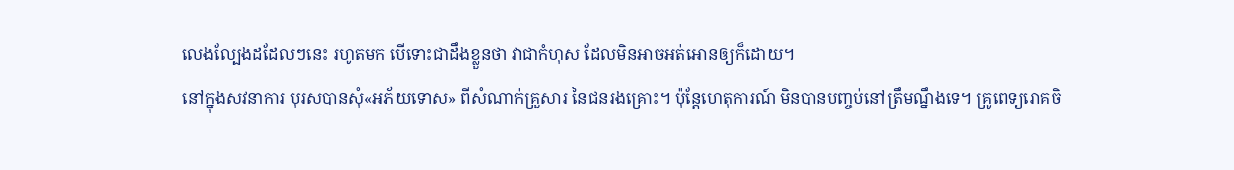លេងល្បែងដដែលៗនេះ រហូតមក បើទោះជាដឹងខ្លួនថា វាជាកំហុស ដែលមិនអាចអត់អោនឲ្យក៏ដោយ។
នៅក្នុងសវនាការ បុរសបានសុំ«អភ័យទោស» ពីសំណាក់គ្រួសារ នៃជនរងគ្រោះ។ ប៉ុន្តែហេតុការណ៍ មិនបានបញ្ចប់នៅត្រឹមណ្នឹងទេ។ គ្រូពេទ្យរោគចិ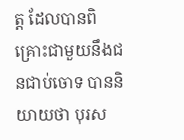ត្ត ដែលបានពិគ្រោះជាមួយនឹងជនជាប់ចោទ បាននិយាយថា បុរស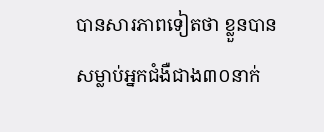បានសារភាពទៀតថា ខ្លួនបានសម្លាប់អ្នកជំងឺជាង៣០នាក់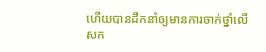ហើយបានដឹកនាំឲ្យមានការចាក់ថ្នាំលើសក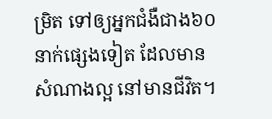ម្រិត ទៅឲ្យអ្នកជំងឺជាង៦០នាក់ផ្សេងទៀត ដែលមានសំណាងល្អ នៅមានជីវិត។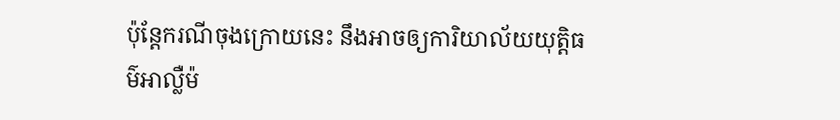ប៉ុន្តែករណីចុងក្រោយនេះ នឹងអាចឲ្យការិយាល័យយុត្តិធម៌អាល្លឺម៉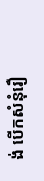ង់ បើកសំនុំរឿ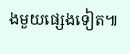ងមួយផ្សេងទៀត៕